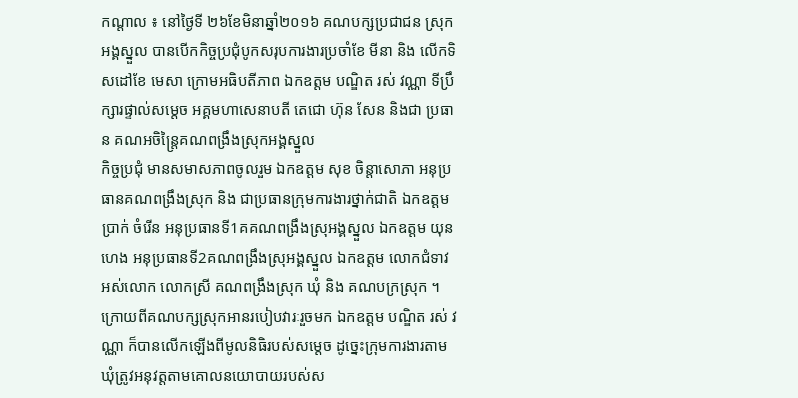កណ្ដាល ៖ នៅថ្ងៃទី ២៦ខែមិនាឆ្នាំ២០១៦ គណបក្សប្រជាជន ស្រុកអង្គស្នួល បានបើកកិច្ចប្រជុំបូកសរុបការងារប្រចាំខែ មីនា និង លើកទិសដៅខែ មេសា ក្រោមអធិបតីភាព ឯកឧត្តម បណ្ឌិត រស់ វណ្ណា ទីប្រឹក្សារផ្ទាល់សម្តេច អគ្គមហាសេនាបតី តេជោ ហ៊ុន សែន និងជា ប្រធាន គណអចិន្ត្រៃគណពង្រឹងស្រុកអង្គស្នួល
កិច្ចប្រជុំ មានសមាសភាពចូលរួម ឯកឧត្តម សុខ ចិន្តាសោភា អនុប្រធានគណពង្រឹងស្រុក និង ជាប្រធានក្រុមការងារថ្នាក់ជាតិ ឯកឧត្តម ប្រាក់ ចំរើន អនុប្រធានទី1គគណពង្រឹងស្រុអង្គស្នួល ឯកឧត្តម យុន ហេង អនុប្រធានទី2គណពង្រឹងស្រុអង្គស្នួល ឯកឧត្តម លោកជំទាវ អស់លោក លោកស្រី គណពង្រឹងស្រុក ឃុំ និង គណបក្រស្រុក ។
ក្រោយពីគណបក្សស្រុកអានរបៀបវារៈរួចមក ឯកឧត្តម បណ្ឌិត រស់ វណ្ណា ក៏បានលើកឡើងពីមូលនិធិរបស់សម្តេច ដូច្នេះក្រុមការងារតាមឃុំត្រូវអនុវត្តតាមគោលនយោបាយរបស់ស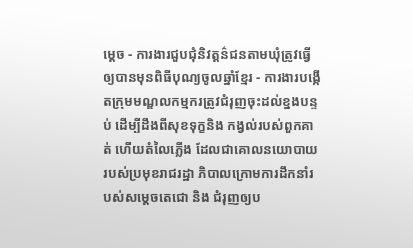ម្តេច - ការងារជួបជុំនិវត្តន៌ជនតាមឃុំត្រូវធ្វើឲ្យបានមុនពិធីបុណ្យចូលឆ្នាំខ្មែរ - ការងារបង្កើតក្រុមមណ្ឌលកម្មករត្រូវជំរុញចុះដល់ខ្នងបន្ទប់ ដើម្បីដឹងពីសុខទុក្ខនិង កង្វល់របស់ពួកគាត់ ហើយតំលៃភ្លើង ដែលជាគោលនយោបាយរបស់ប្រមុខរាជរដ្ឋា ភិបាលក្រោមការដឹកនាំរបស់សម្តេចតេជោ និង ជំរុញឲ្យប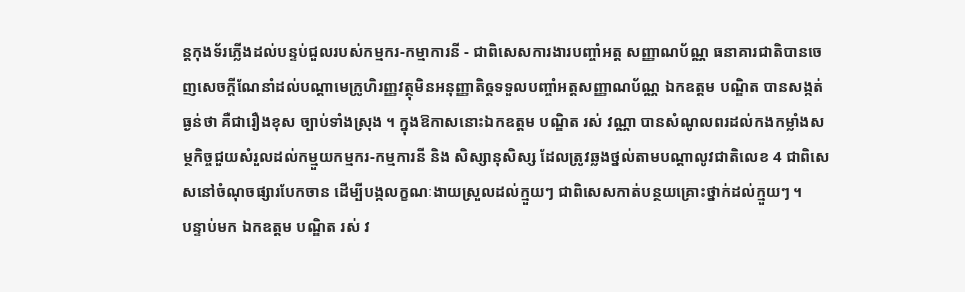ន្តកុងទ័រភ្លើងដល់បន្ទប់ជួលរបស់កម្មករ-កម្មាការនី - ជាពិសេសការងារបញ្ចាំអត្ត សញ្ញាណប័ណ្ណ ធនាគារជាតិបានចេញសេចក្តីណែនាំដល់បណ្តាមេក្រូហិរញ្ញវត្ថុមិនអនុញ្ញាតិឲ្តទទួលបញ្ចាំអត្តសញ្ញាណប័ណ្ណ ឯកឧត្តម បណ្ឌិត បានសង្កត់ធ្ងន់ថា គឺជារឿងខុស ច្បាប់ទាំងស្រុង ។ ក្នុងឱកាសនោះឯកឧត្តម បណ្ឌិត រស់ វណ្ណា បានសំណូលពរដល់កងកម្លាំងសម្ថកិច្ចជួយសំរួលដល់កម្មួយកម្មករ-កម្មការនី និង សិស្សានុសិស្ស ដែលត្រូវឆ្លងថ្នល់តាមបណ្តាលូវជាតិលេខ 4 ជាពិសេសនៅចំណុចផ្សារបែកចាន ដើម្បីបង្កលក្ខណៈងាយស្រួលដល់ក្មួយៗ ជាពិសេសកាត់បន្ថយគ្រោះថ្នាក់ដល់ក្មួយៗ ។
បន្ទាប់មក ឯកឧត្តម បណ្ឌិត រស់ វ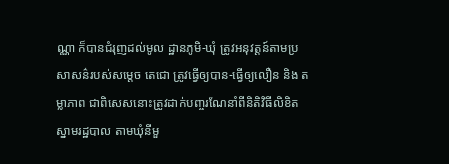ណ្ណា ក៏បានជំរុញដល់មូល ដ្ឋានភូមិ-ឃុំ ត្រូវអនុវត្តន៍តាមប្រសាសន៌របស់សម្តេច តេជោ ត្រូវធ្វើឲ្យបាន-ធ្វើឲ្យលឿន និង តម្លាភាព ជាពិសេសនោះត្រូវដាក់បញ្ចរណែនាំពីនិតិវិធីលិខិតស្នាមរដ្ឋបាល តាមឃុំនីមួ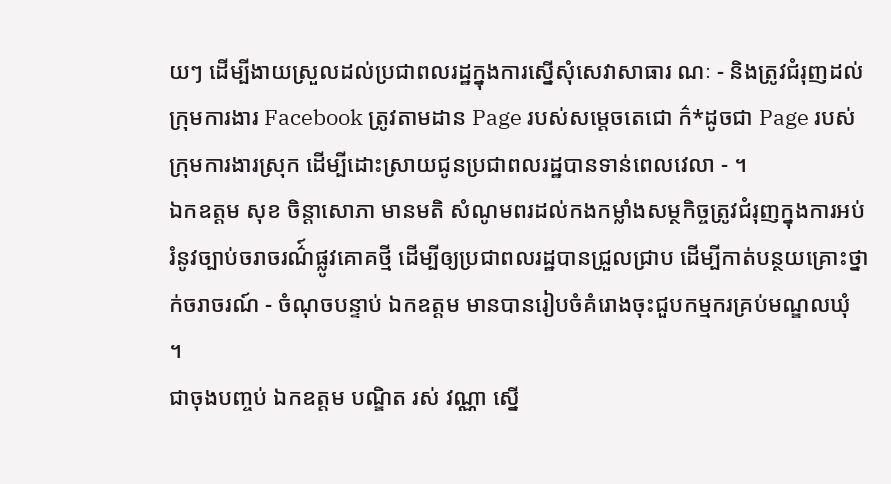យៗ ដើម្បីងាយស្រួលដល់ប្រជាពលរដ្ឋក្នុងការស្នើសុំសេវាសាធារ ណៈ - និងត្រូវជំរុញដល់ក្រុមការងារ Facebook ត្រូវតាមដាន Page របស់សម្តេចតេជោ ក៌*ដូចជា Page របស់ក្រុមការងារស្រុក ដើម្បីដោះស្រាយជូនប្រជាពលរដ្ឋបានទាន់ពេលវេលា - ។
ឯកឧត្តម សុខ ចិន្តាសោភា មានមតិ សំណូមពរដល់កងកម្លាំងសម្ថកិច្ចត្រូវជំរុញក្នុងការអប់រំនូវច្បាប់ចរាចរណ៌៍ផ្លូវគោគថ្មី ដើម្បីឲ្យប្រជាពលរដ្ឋបានជ្រួលជ្រាប ដើម្បីកាត់បន្ថយគ្រោះថ្នាក់ចរាចរណ៍ - ចំណុចបន្ទាប់ ឯកឧត្តម មានបានរៀបចំគំរោងចុះជួបកម្មករគ្រប់មណ្ឌលឃុំ ។
ជាចុងបញ្ចប់ ឯកឧត្តម បណ្ឌិត រស់ វណ្ណា ស្នើ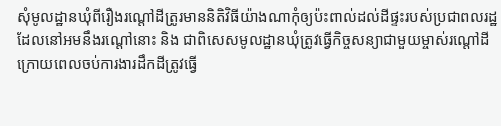សុំមូលដ្ឋានឃុំពីរឿងរណ្តៅដីត្រូរមាននិតិវិធីយ៉ាងណាកុំឲ្យប៉ះពាល់ដល់ដីផ្ទះរបស់ប្រជាពលរដ្ឋដែលនៅអមនឹងរណ្តៅនោះ និង ជាពិសេសមូលដ្ឋានឃុំត្រូវធ្វើកិច្ចសន្យាជាមួយម្ចាស់រណ្តៅដីក្រោយពេលចប់ការងារដឹកដីត្រូវធ្វើ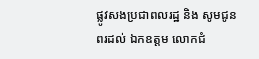ផ្លូវសងប្រជាពលរដ្ឋ និង សូមជូនពរដល់ ឯកឧត្តម លោកជំ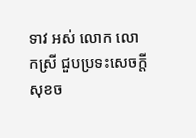ទាវ អស់ លោក លោកស្រី ជួបប្រទះសេចក្ដីសុខច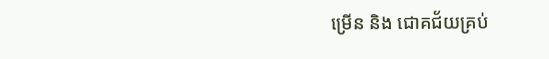ម្រើន និង ជោគជ័យគ្រប់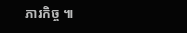ភារកិច្ច ៕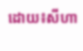ដោយ៖សីហា